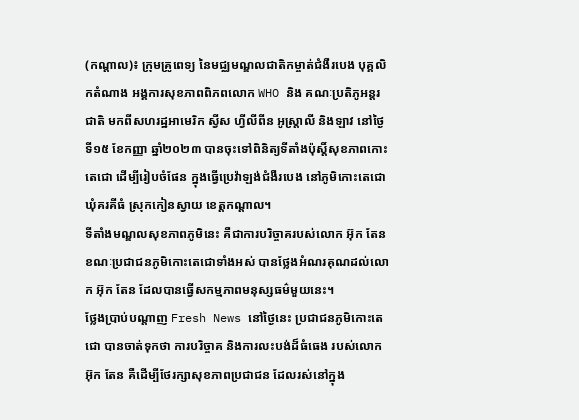(កណ្តាល)៖ ក្រុមគ្រូពេទ្យ នៃមជ្ឈមណ្ឌលជាតិកម្ចាត់ជំងឺរបេង បុគ្គលិកតំណាង អង្គការសុខភាពពិភពលោក WHO និង គណៈប្រតិភូអន្តរជាតិ មកពីសហរដ្ឋអាមេរិក ស្វីស ហ្វីលីពីន អូស្ត្រាលី និងឡាវ នៅថ្ងៃទី១៥ ខែកញ្ញា ឆ្នាំ២០២៣ បានចុះទៅពិនិត្យទីតាំងប៉ុស្តិ៍សុខភាពកោះតេជោ ដើម្បីរៀបចំផែន ក្នុងធ្វើប្រេវ៉ាឡង់ជំងឺរបេង នៅភូមិកោះតេជោ ឃុំគរគីធំ ស្រុកកៀនស្វាយ ខេត្តកណ្តាល។
ទីតាំងមណ្ឌលសុខភាពភូមិនេះ គឺជាការបរិច្ចាគរបស់លោក អ៊ុក តែន ខណៈប្រជាជនភូមិកោះតេជោទាំងអស់ បានថ្លែងអំណរគុណដល់លោក អ៊ុក តែន ដែលបានធ្វើសកម្មភាពមនុស្សធម៌មួយនេះ។
ថ្លែងប្រាប់បណ្តាញ Fresh News នៅថ្ងៃនេះ ប្រជាជនភូមិកោះតេជោ បានចាត់ទុកថា ការបរិច្ចាគ និងការលះបង់ដ៏ធំធេង របស់លោក អ៊ុក តែន គឺដើម្បីថែរក្សាសុខភាពប្រជាជន ដែលរស់នៅក្នុង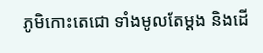ភូមិកោះតេជោ ទាំងមូលតែម្តង និងដើ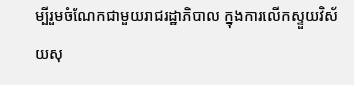ម្បីរួមចំណែកជាមួយរាជរដ្ឋាភិបាល ក្នុងការលើកស្ទួយវិស័យសុ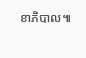ខាភិបាល៕